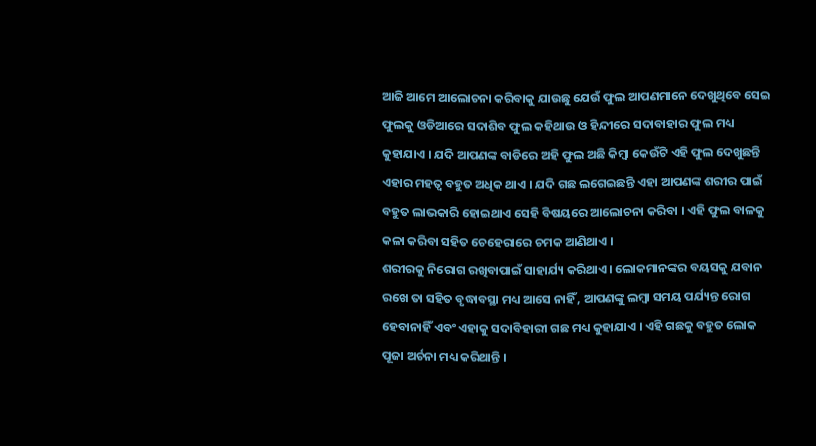ଆଜି ଆମେ ଆଲୋଚନା କରିବାକୁ ଯାଉଛୁ ଯେଉଁ ଫୁଲ ଆପଣମାନେ ଦେଖୁଥିବେ ସେଇ ଫୁଲକୁ ଓଡିଆରେ ସଦାଶିବ ଫୁଲ କହିଥାଉ ଓ ହିନ୍ଦୀରେ ସଦାବାହାର ଫୁଲ ମଧ୍ୟ କୁହାଯାଏ । ଯଦି ଆପଣଙ୍କ ବାଡିରେ ଅହି ଫୁଲ ଅଛି କିମ୍ବା କେଉଁଟି ଏହି ଫୁଲ ଦେଖୁଛନ୍ତି ଏହାର ମହତ୍ଵ ବହୁତ ଅଧିକ ଥାଏ । ଯଦି ଗଛ ଲଗେଇଛନ୍ତି ଏହା ଆପଣଙ୍କ ଶରୀର ପାଇଁ ବହୁତ ଲାଭକାରି ହୋଇଥାଏ ସେହି ବିଷୟରେ ଆଲୋଚନା କରିବା । ଏହି ଫୁଲ ବାଳକୁ କଳା କରିବା ସହିତ ଚେହେରାରେ ଚମକ ଆଣିଥାଏ ।
ଶରୀରକୁ ନିରୋଗ ରଖିବାପାଇଁ ସାହାର୍ଯ୍ୟ କରିଥାଏ । ଲୋକମାନଙ୍କର ବୟସକୁ ଯବାନ ରଖେ ତା ସହିତ ବୃଦ୍ଧାବସ୍ଥା ମଧ୍ୟ ଆସେ ନାହିଁ , ଆପଣଙ୍କୁ ଲମ୍ବା ସମୟ ପର୍ଯ୍ୟନ୍ତ ରୋଗ ହେବାନାହିଁ ଏବଂ ଏହାକୁ ସଦାବିହାରୀ ଗଛ ମଧ୍ୟ କୁହାଯାଏ । ଏହି ଗଛକୁ ବହୁତ ଲୋକ ପୂଜା ଅର୍ଚନା ମଧ୍ୟ କରିଥାନ୍ତି ।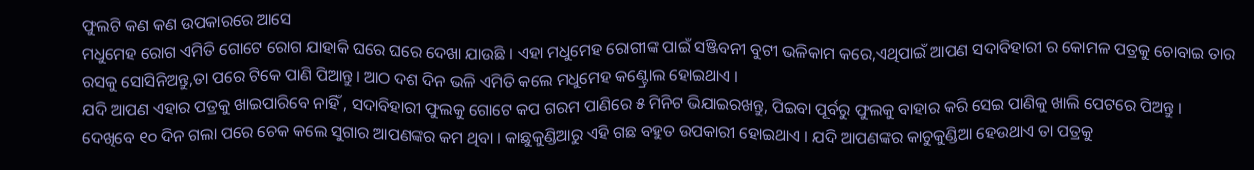ଫୁଲଟି କଣ କଣ ଉପକାରରେ ଆସେ
ମଧୁମେହ ରୋଗ ଏମିତି ଗୋଟେ ରୋଗ ଯାହାକି ଘରେ ଘରେ ଦେଖା ଯାଉଛି । ଏହା ମଧୁମେହ ରୋଗୀଙ୍କ ପାଇଁ ସଞ୍ଜିବନୀ ବୁଟୀ ଭଳିକାମ କରେ,ଏଥିପାଇଁ ଆପଣ ସଦାବିହାରୀ ର କୋମଳ ପତ୍ରକୁ ଚୋବାଇ ତାର ରସକୁ ସୋସିନିଅନ୍ତୁ,ତା ପରେ ଟିକେ ପାଣି ପିଆନ୍ତୁ। ଆଠ ଦଶ ଦିନ ଭଳି ଏମିତି କଲେ ମଧୁମେହ କଣ୍ଟ୍ରୋଲ ହୋଇଥାଏ ।
ଯଦି ଆପଣ ଏହାର ପତ୍ରକୁ ଖାଇପାରିବେ ନାହିଁ , ସଦାବିହାରୀ ଫୁଲକୁ ଗୋଟେ କପ ଗରମ ପାଣିରେ ୫ ମିନିଟ ଭିଯାଇରଖନ୍ତୁ, ପିଇବା ପୂର୍ବରୁ ଫୁଲକୁ ବାହାର କରି ସେଇ ପାଣିକୁ ଖାଲି ପେଟରେ ପିଅନ୍ତୁ । ଦେଖିବେ ୧୦ ଦିନ ଗଲା ପରେ ଚେକ କଲେ ସୁଗାର ଆପଣଙ୍କର କମ ଥିବା । କାଛୁକୁଣ୍ଡିଆରୁ ଏହି ଗଛ ବହୁତ ଉପକାରୀ ହୋଇଥାଏ । ଯଦି ଆପଣଙ୍କର କାଚୁକୁଣ୍ଡିଆ ହେଉଥାଏ ତା ପତ୍ରକୁ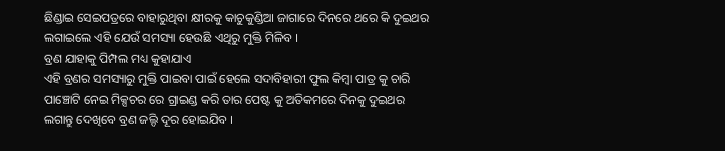ଛିଣ୍ଡାଇ ସେଇପତ୍ରରେ ବାହାରୁଥିବା କ୍ଷୀରକୁ କାଚୁକୁଣ୍ଡିଆ ଜାଗାରେ ଦିନରେ ଥରେ କି ଦୁଇଥର ଲଗାଇଲେ ଏହି ଯେଉଁ ସମସ୍ୟା ହେଉଛି ଏଥିରୁ ମୁକ୍ତି ମିଳିବ ।
ବ୍ରଣ ଯାହାକୁ ପିମ୍ପଲ ମଧ୍ୟ କୁହାଯାଏ
ଏହି ବ୍ରଣର ସମସ୍ୟାରୁ ମୁକ୍ତି ପାଇବା ପାଇଁ ହେଲେ ସଦାବିହାରୀ ଫୁଲ କିମ୍ବା ପାତ୍ର କୁ ଚାରି ପାଞ୍ଚୋଟି ନେଇ ମିକ୍ସଚର ରେ ଗ୍ରାଇଣ୍ଡ କରି ତାର ପେଷ୍ଟ କୁ ଅତିକମରେ ଦିନକୁ ଦୁଇଥର ଲଗାନ୍ତୁ ଦେଖିବେ ବ୍ରଣ ଜଲ୍ଦି ଦୂର ହୋଇଯିବ ।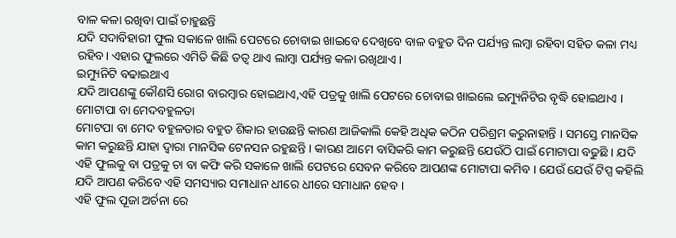ବାଳ କଳା ରଖିବା ପାଇଁ ଚାହୁଛନ୍ତି
ଯଦି ସଦାବିହାରୀ ଫୁଲ ସକାଳେ ଖାଲି ପେଟରେ ଚୋବାଇ ଖାଇବେ ଦେଖିବେ ବାଳ ବହୁତ ଦିନ ପର୍ଯ୍ୟନ୍ତ ଲମ୍ବା ରହିବା ସହିତ କଳା ମଧ୍ୟ ରହିବ। ଏହାର ଫୁଲରେ ଏମିତି କିଛି ତତ୍ଵ ଥାଏ ଲାମ୍ବା ପର୍ଯ୍ୟନ୍ତ କଳା ରଖିଥାଏ ।
ଇମ୍ୟୁନିଟି ବଢାଇଥାଏ
ଯଦି ଆପଣଙ୍କୁ କୌଣସି ରୋଗ ବାରମ୍ବାର ହୋଇଥାଏ,ଏହି ପତ୍ରକୁ ଖାଲି ପେଟରେ ଚୋବାଇ ଖାଇଲେ ଇମ୍ୟୁନିଟିର ବୃଦ୍ଧି ହୋଇଥାଏ ।
ମୋଟାପା ବା ମେଦବହୁଳତା
ମୋଟପା ବା ମେଦ ବହୁଳତାର ବହୁତ ଶିକାର ହାଉଛନ୍ତି କାରଣ ଆଜିକାଲି କେହି ଅଧିକ କଠିନ ପରିଶ୍ରମ କରୁନାହାନ୍ତି । ସମସ୍ତେ ମାନସିକ କାମ କରୁଛନ୍ତି ଯାହା ଦ୍ଵାରା ମାନସିକ ଟେନସନ ରହୁଛନ୍ତି । କାରଣ ଆମେ ବାସିକରି କାମ କରୁଛନ୍ତି ଯେଉଁଠି ପାଇଁ ମୋଟାପା ବଢୁଛି । ଯଦି ଏହି ଫୁଲକୁ ବା ପତ୍ରକୁ ଚା ବା କଫି କରି ସକାଳେ ଖାଲି ପେଟରେ ସେବନ କରିବେ ଆପଣଙ୍କ ମୋଟାପା କମିବ । ଯେଉଁ ଯେଉଁ ଟିପ୍ସ କହିଲି ଯଦି ଆପଣ କରିବେ ଏହି ସମସ୍ୟାର ସମାଧାନ ଧୀରେ ଧୀରେ ସମାଧାନ ହେବ ।
ଏହି ଫୁଲ ପୂଜା ଅର୍ଚନା ରେ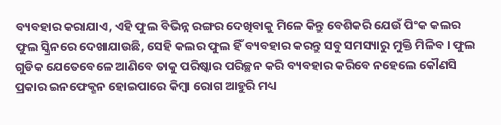ବ୍ୟବହାର କରାଯାଏ, ଏହି ଫୁଲ ବିଭିନ୍ନ ରଙ୍ଗର ଦେଖିବାକୁ ମିଳେ କିନ୍ତୁ ବେଶିକରି ଯେଉଁ ପିଂକ କଲର ଫୁଲ ସ୍କ୍ରିନରେ ଦେଖାଯାଉଛି, ସେହି କଲର ଫୁଲ ହିଁ ବ୍ୟବହାର କରନ୍ତୁ ସବୁ ସମସ୍ୟାରୁ ମୁକ୍ତି ମିଳିବ । ଫୁଲ ଗୁଡିକ ଯେତେବେଳେ ଆଣିବେ ତାକୁ ପରିଷ୍କାର ପରିଚ୍ଛନ କରି ବ୍ୟବହାର କରିବେ ନହେଲେ କୌଣସି ପ୍ରକାର ଇନଫେକ୍ଶନ ହୋଇପାରେ କିମ୍ବା ରୋଗ ଆହୁରି ମଧ୍ୟ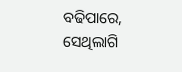ବଢିପାରେ, ସେଥିଲାଗି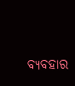ବ୍ୟବହାର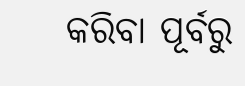କରିବା ପୂର୍ବରୁ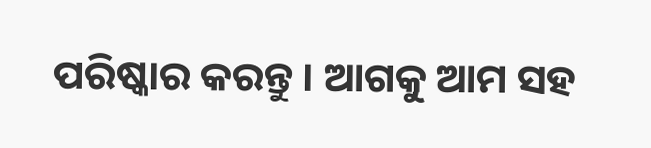ପରିଷ୍କାର କରନ୍ତୁ । ଆଗକୁ ଆମ ସହ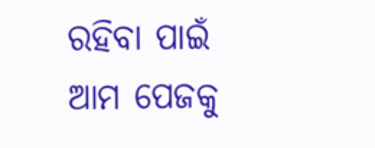ରହିବା ପାଇଁ ଆମ ପେଜକୁ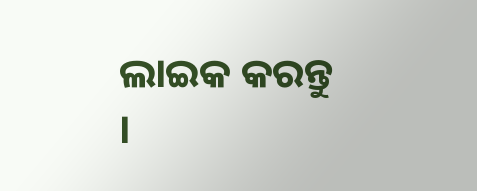ଲାଇକ କରନ୍ତୁ ।